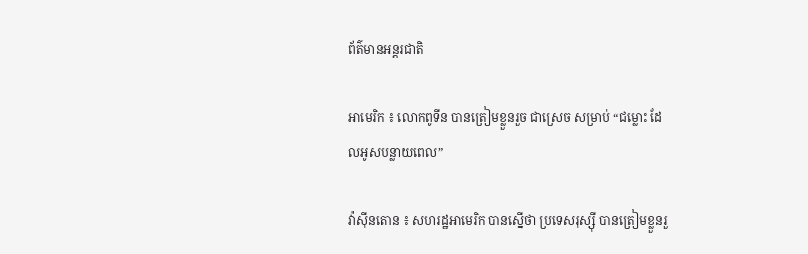ព័ត៌មានអន្តរជាតិ

អាមេរិក ៖ លោកពូទីន បានត្រៀមខ្លួនរួច ជាស្រេច សម្រាប់ “ជម្លោះ ដែលអូសបន្លាយពេល”

វ៉ាស៊ីនតោន ៖ សហរដ្ឋអាមេរិក បានស្នើថា ប្រទេសរុស្ស៊ី បានត្រៀមខ្លួនរួ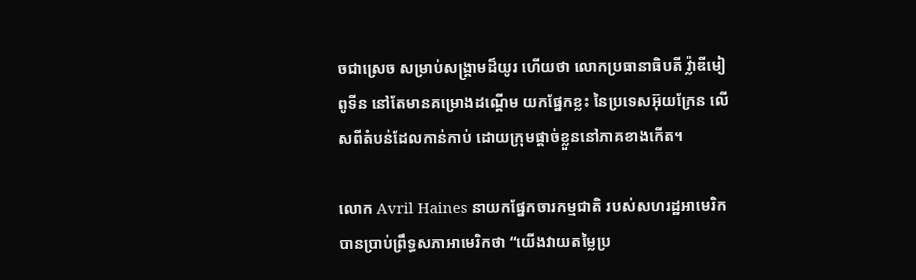ចជាស្រេច សម្រាប់សង្រ្គាមដ៏យូរ ហើយថា លោកប្រធានាធិបតី វ្ល៉ាឌីមៀ ពូទីន នៅតែមានគម្រោងដណ្តើម យកផ្នែកខ្លះ នៃប្រទេសអ៊ុយក្រែន លើសពីតំបន់ដែលកាន់កាប់ ដោយក្រុមផ្តាច់ខ្លួននៅភាគខាងកើត។

លោក Avril Haines នាយកផ្នែកចារកម្មជាតិ របស់សហរដ្ឋអាមេរិក បានប្រាប់ព្រឹទ្ធសភាអាមេរិកថា “យើងវាយតម្លៃប្រ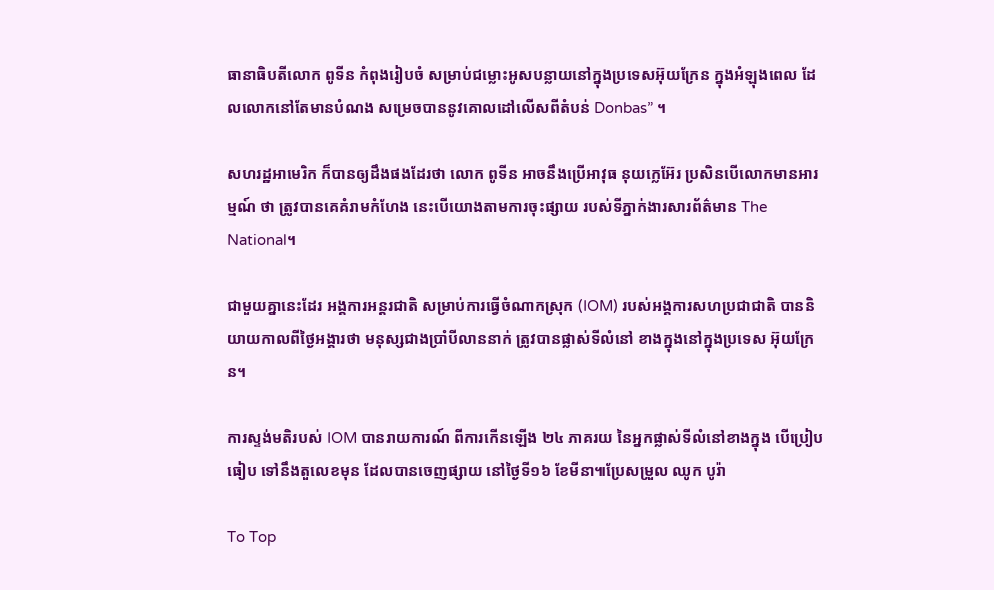ធានាធិបតីលោក ពូទីន កំពុងរៀបចំ សម្រាប់ជម្លោះអូសបន្លាយនៅក្នុងប្រទេសអ៊ុយក្រែន ក្នុងអំឡុងពេល ដែលលោកនៅតែមានបំណង សម្រេចបាននូវគោលដៅលើសពីតំបន់ Donbas” ។

សហរដ្ឋអាមេរិក ក៏បានឲ្យដឹងផងដែរថា លោក ពូទីន អាចនឹងប្រើអាវុធ នុយក្លេអ៊ែរ ប្រសិនបើលោកមានអារម្មណ៍ ថា ត្រូវបានគេគំរាមកំហែង នេះបើយោងតាមការចុះផ្សាយ របស់ទីភ្នាក់ងារសារព័ត៌មាន The National។

ជាមួយគ្នានេះដែរ អង្គការអន្តរជាតិ សម្រាប់ការធ្វើចំណាកស្រុក (IOM) របស់អង្គការសហប្រជាជាតិ បាននិយាយកាលពីថ្ងៃអង្គារថា មនុស្សជាងប្រាំបីលាននាក់ ត្រូវបានផ្លាស់ទីលំនៅ ខាងក្នុងនៅក្នុងប្រទេស អ៊ុយក្រែន។

ការស្ទង់មតិរបស់ IOM បានរាយការណ៍ ពីការកើនឡើង ២៤ ភាគរយ នៃអ្នកផ្លាស់ទីលំនៅខាងក្នុង បើប្រៀបធៀប ទៅនឹងតួលេខមុន ដែលបានចេញផ្សាយ នៅថ្ងៃទី១៦ ខែមីនា៕ប្រែសម្រួល ឈូក បូរ៉ា

To Top